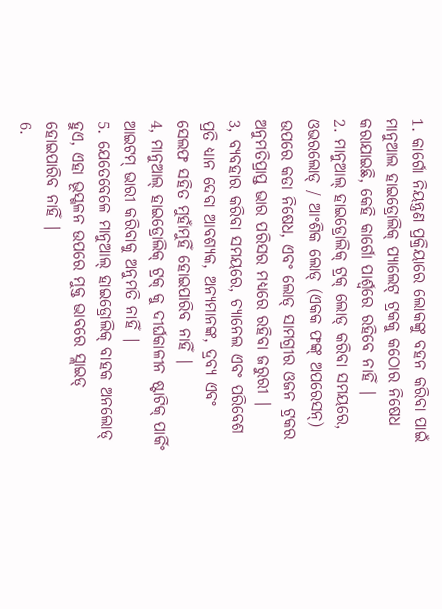1. କାର୍ଗୋ ନିୟନ୍ତ୍ରଣ ପ୍ରକ୍ରିୟାରେ ଲୋକଙ୍କୁ ବହନ କରିବା ପାଇଁ ମାନୁଆଲ ହାଇଡ୍ରୋଲିକ୍ ପ୍ୟାଲେଟ୍ ଟ୍ରକକୁ କଠୋର ନିଷେଧ କରାଯାଇଛି, କେହି କାର୍ଗୋ ପାର୍ଶ୍ୱରେ ରହିବେ ନାହିଁ |
2. ମାନୁଆଲ୍ ହାଇଡ୍ରୋଲିକ୍ ଟ୍ରକ୍ ଲୋଡ୍ କରିବା ସମୟରେ, ଓଭରଲୋଡ୍ / ଆଂଶିକ ଲୋଡ୍ (ଏକକ ଫଙ୍କ୍ ଅପରେସନ୍) ଉପରେ କଡା ନିଷେଧ, ଏବଂ ଲୋଡ୍ ସାମଗ୍ରୀର ଓଜନ ଟ୍ରକର ଅନୁମତିପ୍ରାପ୍ତ ଭାର ପରିସର ମଧ୍ୟରେ ରହିବା ଜରୁରୀ |
3, ବ୍ୟବହାର କରିବା ସମୟରେ, ଚ୍ୟାନେଲ ଏବଂ ପରିବେଶ ପ୍ରତି ଧ୍ୟାନ ଦେବା ଆବଶ୍ୟକ, ଅନ୍ୟମାନଙ୍କ, ଦ୍ରବ୍ୟ ଏବଂ ସେଲଫ ସହିତ ମୁହାଁମୁହିଁ ହୋଇପାରିବ ନାହିଁ |
4, ମାନୁଆଲ୍ ହାଇଡ୍ରୋଲିକ୍ ଟ୍ରକ୍ କୁ ଦୀର୍ଘକାଳୀନ ଷ୍ଟାଟିକ୍ ପାର୍କିଂ ଆଇଟମ୍ ଭାରୀ କରିବାକୁ ଅନୁମତି ନାହିଁ |
5. ଯେତେବେଳେ ମାନୁଆଲ୍ ହାଇଡ୍ରୋଲିକ୍ ବାହକ ଅନଲୋଡ୍ ହୁଏ, ଏହା ଭୂସ୍ଖଳନ ଉପରେ ମୁକ୍ତ ଭାବରେ ସ୍ଲାଇଡ୍ ହୋଇପାରିବ ନାହିଁ |
6.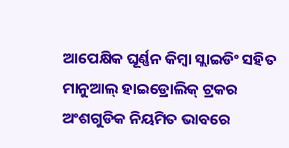ଆପେକ୍ଷିକ ଘୂର୍ଣ୍ଣନ କିମ୍ବା ସ୍ଲାଇଡିଂ ସହିତ ମାନୁଆଲ୍ ହାଇଡ୍ରୋଲିକ୍ ଟ୍ରକର ଅଂଶଗୁଡିକ ନିୟମିତ ଭାବରେ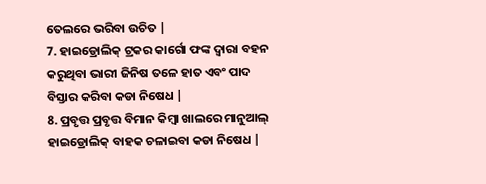ତେଲରେ ଭରିବା ଉଚିତ |
7. ହାଇଡ୍ରୋଲିକ୍ ଟ୍ରକର କାର୍ଗୋ ଫଙ୍କ ଦ୍ୱାରା ବହନ କରୁଥିବା ଭାରୀ ଜିନିଷ ତଳେ ହାତ ଏବଂ ପାଦ ବିସ୍ତାର କରିବା କଡା ନିଷେଧ |
8. ପ୍ରବୃତ୍ତ ପ୍ରବୃତ୍ତ ବିମାନ କିମ୍ବା ଖାଲରେ ମାନୁଆଲ୍ ହାଇଡ୍ରୋଲିକ୍ ବାହକ ଚଳାଇବା କଡା ନିଷେଧ |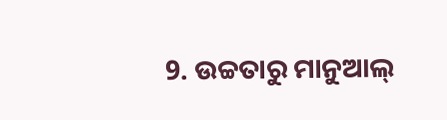9. ଉଚ୍ଚତାରୁ ମାନୁଆଲ୍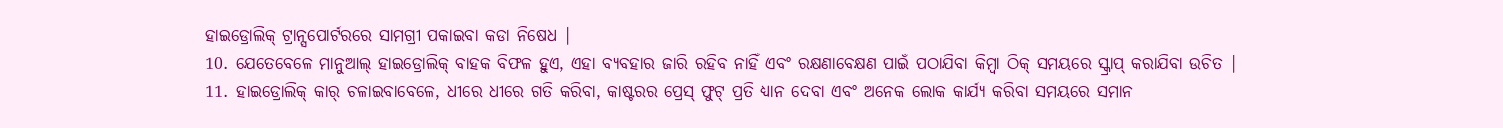ହାଇଡ୍ରୋଲିକ୍ ଟ୍ରାନ୍ସପୋର୍ଟରରେ ସାମଗ୍ରୀ ପକାଇବା କଡା ନିଷେଧ |
10. ଯେତେବେଳେ ମାନୁଆଲ୍ ହାଇଡ୍ରୋଲିକ୍ ବାହକ ବିଫଳ ହୁଏ, ଏହା ବ୍ୟବହାର ଜାରି ରହିବ ନାହିଁ ଏବଂ ରକ୍ଷଣାବେକ୍ଷଣ ପାଇଁ ପଠାଯିବା କିମ୍ବା ଠିକ୍ ସମୟରେ ସ୍କ୍ରାପ୍ କରାଯିବା ଉଚିତ |
11. ହାଇଡ୍ରୋଲିକ୍ କାର୍ ଚଳାଇବାବେଳେ, ଧୀରେ ଧୀରେ ଗତି କରିବା, କାଷ୍ଟରର ପ୍ରେସ୍ ଫୁଟ୍ ପ୍ରତି ଧ୍ୟାନ ଦେବା ଏବଂ ଅନେକ ଲୋକ କାର୍ଯ୍ୟ କରିବା ସମୟରେ ସମାନ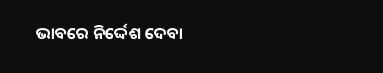ଭାବରେ ନିର୍ଦ୍ଦେଶ ଦେବା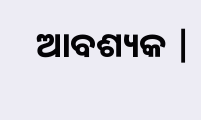ଆବଶ୍ୟକ |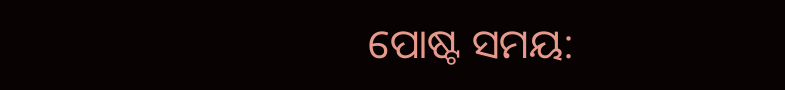ପୋଷ୍ଟ ସମୟ: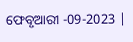ଫେବୃଆରୀ -09-2023 |